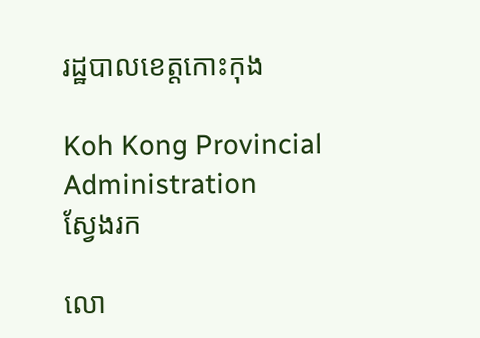រដ្ឋបាលខេត្តកោះកុង

Koh Kong Provincial Administration
ស្វែងរក

លោ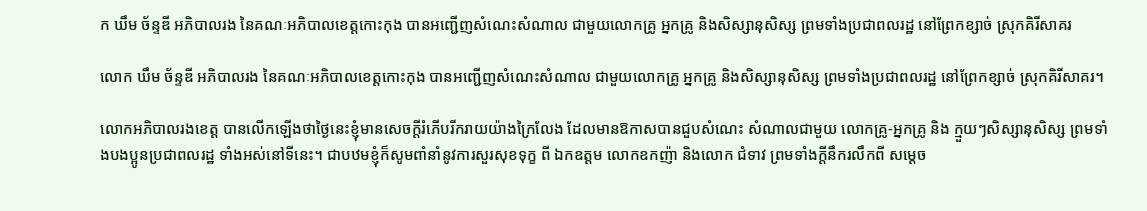ក ឃឹម ច័ន្ទឌី អភិបាលរង នៃគណៈអភិបាលខេត្តកោះកុង បានអញ្ជើញសំណេះសំណាល ជាមួយលោកគ្រូ អ្នកគ្រូ និងសិស្សានុសិស្ស ព្រមទាំងប្រជាពលរដ្ឋ នៅព្រែកខ្សាច់ ស្រុកគិរីសាគរ

លោក ឃឹម ច័ន្ទឌី អភិបាលរង នៃគណៈអភិបាលខេត្តកោះកុង បានអញ្ជើញសំណេះសំណាល ជាមួយលោកគ្រូ អ្នកគ្រូ និងសិស្សានុសិស្ស ព្រមទាំងប្រជាពលរដ្ឋ នៅព្រែកខ្សាច់ ស្រុកគិរីសាគរ។

លោកអភិបាលរងខេត្ត បានលើកឡើងថាថ្ងៃនេះខ្ញុំមានសេចក្តីរំភើបរីករាយយ៉ាងក្រៃលែង ដែលមានឱកាសបានជួបសំណេះ សំណាលជាមួយ លោកគ្រូ-អ្នកគ្រូ និង ក្មួយៗសិស្សានុសិស្ស ព្រមទាំងបងប្អូនប្រជាពលរដ្ឋ ទាំងអស់នៅទីនេះ។ ជាបឋមខ្ញុំក៏សូមពាំនាំនូវការសួរសុខទុក្ខ ពី ឯកឧត្តម លោកឧកញ៉ា និងលោក ជំទាវ ព្រមទាំងក្តីនឹករលឹកពី សម្តេច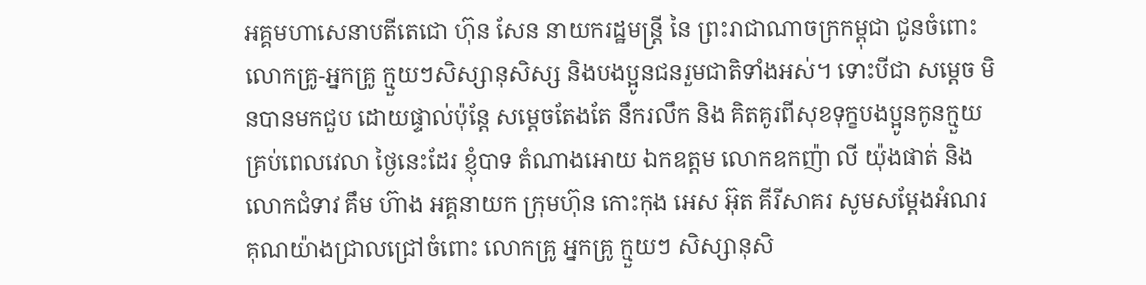អគ្គមហាសេនាបតីតេជោ ហ៊ុន សែន នាយករដ្ឋមន្ត្រី នៃ ព្រះរាជាណាចក្រកម្ពុជា ជូនចំពោះ លោកគ្រូ-អ្នកគ្រូ ក្មួយៗសិស្សានុសិស្ស និងបងប្អូនជនរួមជាតិទាំងអស់។ ទោះបីជា សម្តេច មិនបានមកជួប ដោយផ្ទាល់ប៉ុន្តែ សម្តេចតែងតែ នឹករលឹក និង គិតគូរពីសុខទុក្ខបងប្អូនកូនក្មួយ គ្រប់ពេលវេលា ថ្ងៃនេះដែរ ខ្ញុំបាទ តំណាងអោយ ឯកឧត្តម លោកឧកញ៉ា លី យ៉ុងផាត់ និង លោកជំទាវ គឹម ហ៊ាង អគ្គនាយក ក្រុមហ៊ុន កោះកុង អេស អ៊ុត គីរីសាគរ សូមសម្តែងអំណរគុណយ៉ាងជ្រាលជ្រៅចំពោះ លោកគ្រូ អ្នកគ្រូ ក្មួយៗ សិស្សានុសិ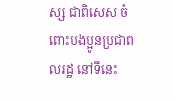ស្ស ជាពិសេស ចំពោះបងប្អូនប្រជាពលរដ្ឋ នៅទីនេះ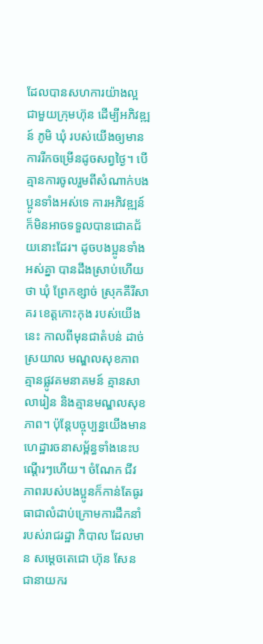ដែលបានសហការយ៉ាងល្អ ជាមួយក្រុមហ៊ុន ដើម្បីអភិវឌ្ឍន៍ ភូមិ ឃុំ របស់យើងឲ្យមានការរីកចម្រើនដូចសព្វថ្ងៃ។ បើគ្មានការចូលរួមពីសំណាក់បងប្អូនទាំងអស់ទេ ការអភិវឌ្ឍន៍ក៏មិនអាចទទួលបានជោគជ័យនោះដែរ។ ដូចបងប្អូនទាំងអស់គ្នា បានដឹងស្រាប់ហើយថា ឃុំ ព្រែកខ្សាច់ ស្រុកគីរីសាគរ ខេត្តកោះកុង របស់យើងនេះ កាលពីមុនជាតំបន់ ដាច់ ស្រយាល មណ្ឌលសុខភាព គ្មានផ្លូវគមនាគមន៍ គ្មានសាលារៀន និងគ្មានមណ្ឌលសុខភាព។ ប៉ុន្តែបច្ចុប្បន្នយើងមាន ហេដ្ឋារចនាសម្ព័ន្ធទាំងនេះបណ្តើរៗហើយ។ ចំណែក ជីវភាពរបស់បងប្អូនក៏កាន់តែធូរធាជាលំដាប់ក្រោមការដឹកនាំ របស់រាជរដ្ឋា ភិបាល ដែលមាន សម្តេចតេជោ ហ៊ុន សែន ជានាយករ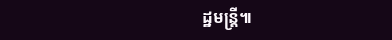ដ្ឋមន្ត្រី៕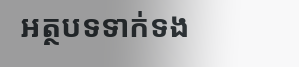អត្ថបទទាក់ទង